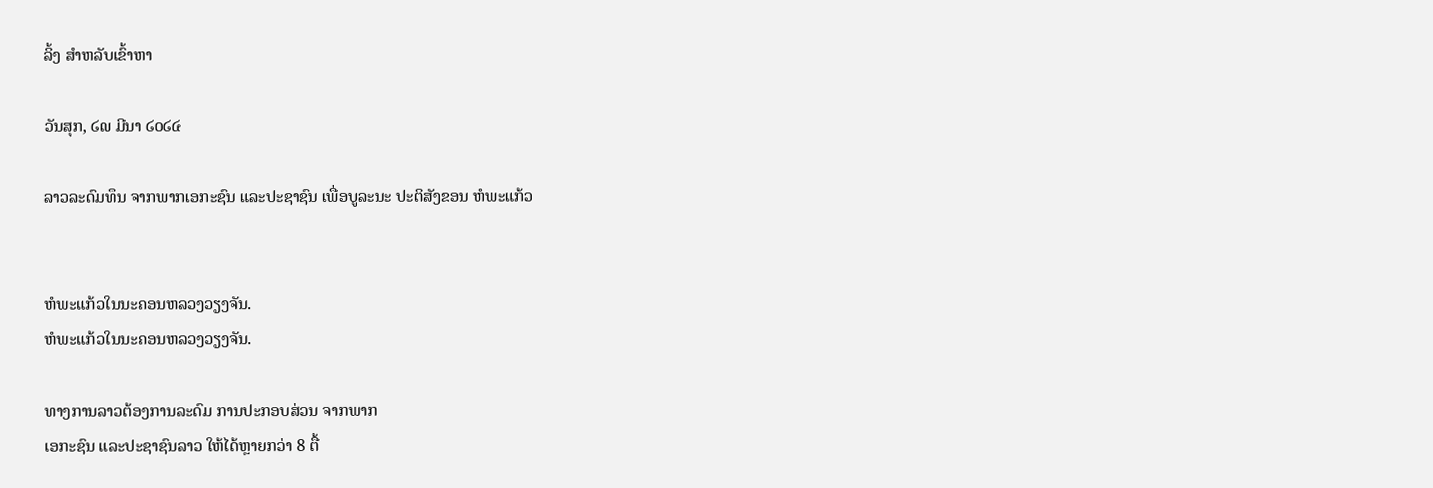ລິ້ງ ສຳຫລັບເຂົ້າຫາ

ວັນສຸກ, ໒໙ ມີນາ ໒໐໒໔

ລາວລະດົມທຶນ ຈາກພາກເອກະຊົນ ແລະປະຊາຊົນ ເພື່ອບູລະນະ ປະຕິສັງຂອນ ຫໍພະແກ້ວ


ຫໍພະແກ້ວໃນນະຄອນຫລວງວຽງຈັນ.
ຫໍພະແກ້ວໃນນະຄອນຫລວງວຽງຈັນ.

ທາງການລາວຕ້ອງການລະດົມ ການປະກອບສ່ວນ ຈາກພາກ
ເອກະຊົນ ແລະປະຊາຊົນລາວ ໃຫ້ໄດ້ຫຼາຍກວ່າ 8 ຕື້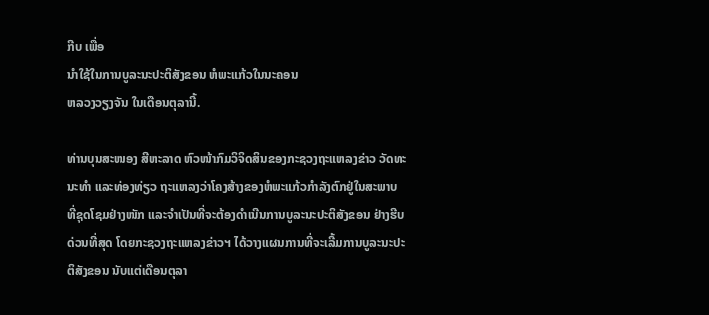ກີບ ເພື່ອ
ນຳໃຊ້ໃນການບູລະນະປະຕິສັງຂອນ ຫໍພະແກ້ວໃນນະຄອນ
ຫລວງວຽງຈັນ ໃນເດືອນຕຸລານີ້.

ທ່ານບຸນສະໜອງ ສີຫະລາດ ຫົວໜ້າກົມວິຈິດສິນຂອງກະຊວງຖະແຫລງຂ່າວ ວັດທະ
ນະທຳ ແລະທ່ອງທ່ຽວ ຖະແຫລງວ່າໂຄງສ້າງຂອງຫໍພະແກ້ວກຳລັງຕົກຢູ່ໃນສະພາບ
ທີ່ຊຸດໂຊມຢ່າງໜັກ ແລະຈຳເປັນທີ່ຈະຕ້ອງດຳເນີນການບູລະນະປະຕິສັງຂອນ ຢ່າງຮີບ
ດ່ວນທີ່ສຸດ ໂດຍກະຊວງຖະແຫລງຂ່າວຯ ໄດ້ວາງແຜນການທີ່ຈະເລີ້ມການບູລະນະປະ
ຕິສັງຂອນ ນັບແຕ່ເດືອນຕຸລາ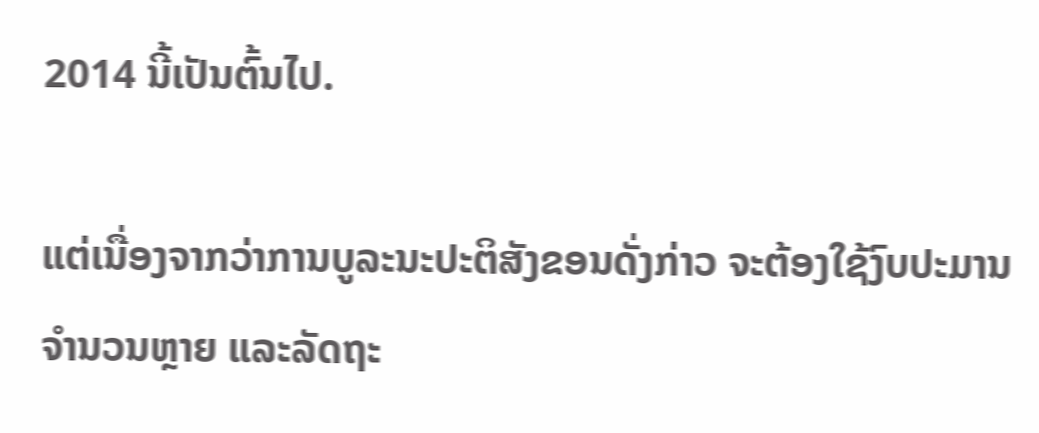2014 ນີ້ເປັນຕົ້ນໄປ.

ແຕ່ເນື່ອງຈາກວ່າການບູລະນະປະຕິສັງຂອນດັ່ງກ່າວ ຈະຕ້ອງໃຊ້ງົບປະມານ ຈຳນວນຫຼາຍ ແລະລັດຖະ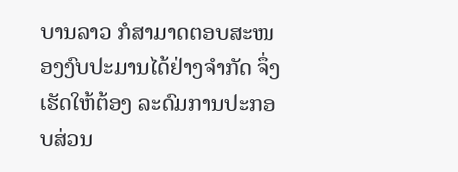ບານລາວ ກໍສາມາດຕອບສະໜອງງົບປະມານໄດ້ຢ່າງຈຳກັດ ຈຶ່ງເຮັດໃຫ້ຕ້ອງ ລະດົມການປະກອບສ່ວນ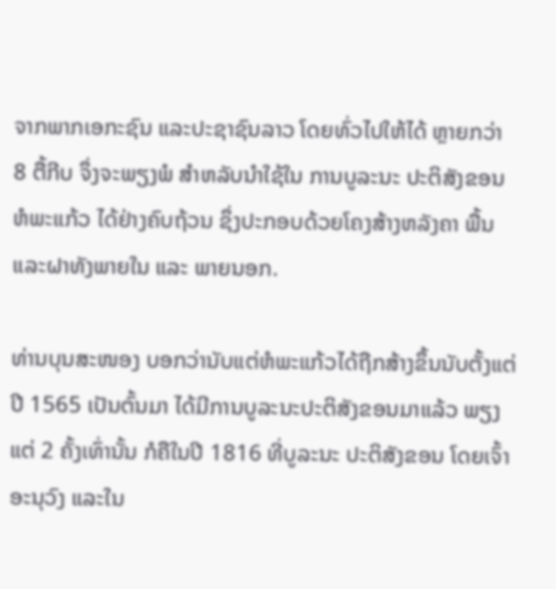ຈາກພາກເອກະຊົນ ແລະປະຊາຊົນລາວ ໂດຍທົ່ວໄປໃຫ້ໄດ້ ຫຼາຍກວ່າ 8 ຕື້ກີບ ຈຶ່ງຈະພຽງພໍ ສຳຫລັບນຳໃຊ້ໃນ ການບູລະນະ ປະຕິສັງຂອນ ຫໍພະແກ້ວ ໄດ້ຢ່າງຄົບຖ້ວນ ຊຶ່ງປະກອບດ້ວຍໂຄງສ້າງຫລັງຄາ ພື້ນ ແລະຝາທັງພາຍໃນ ແລະ ພາຍນອກ.

ທ່ານບຸນສະໜອງ ບອກວ່ານັບແຕ່ຫໍພະແກ້ວໄດ້ຖືກສ້າງຂຶ້ນນັບຕັ້ງແຕ່ປີ 1565 ເປັນຕົ້ນມາ ໄດ້ມີການບູລະນະປະຕິສັງຂອນມາແລ້ວ ພຽງແຕ່ 2 ຄັ້ງເທົ່ານັ້ນ ກໍຄືໃນປີ 1816 ທີ່ບູລະນະ ປະຕິສັງຂອນ ໂດຍເຈົ້າອະນຸວົງ ແລະໃນ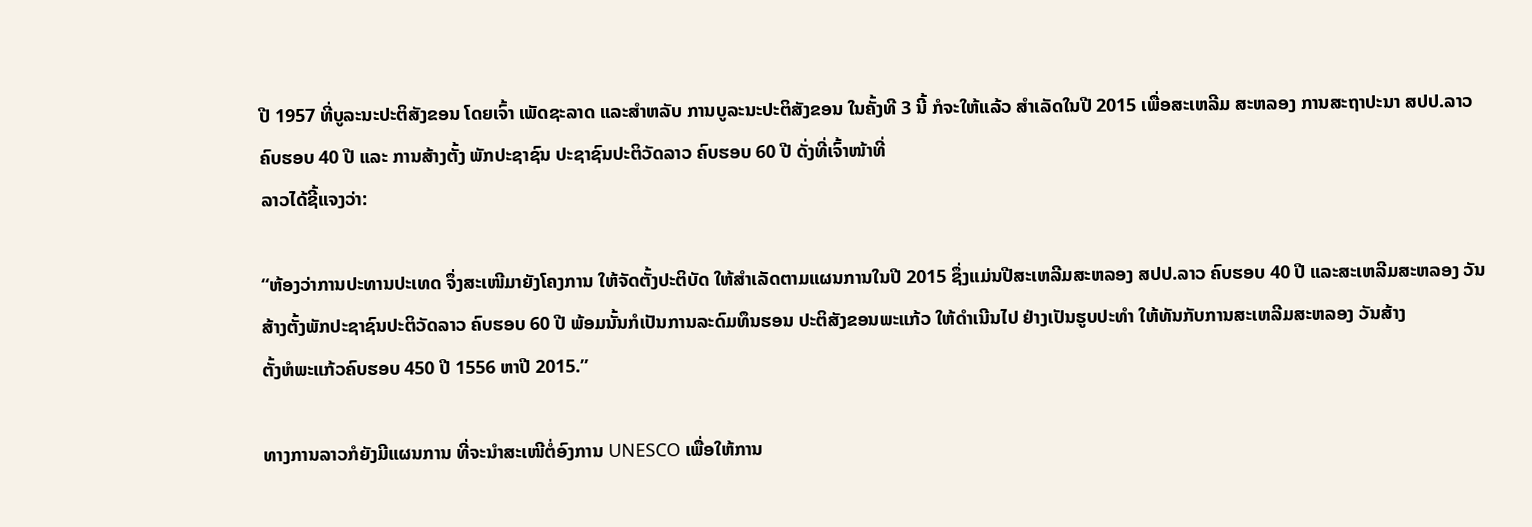ປີ 1957 ທີ່ບູລະນະປະຕິສັງຂອນ ໂດຍເຈົ້າ ເພັດຊະລາດ ແລະສຳຫລັບ ການບູລະນະປະຕິສັງຂອນ ໃນຄັ້ງທີ 3 ນີ້ ກໍຈະໃຫ້ແລ້ວ ສຳເລັດໃນປີ 2015 ເພື່ອສະເຫລີມ ສະຫລອງ ການສະຖາປະນາ ສປປ.ລາວ ຄົບຮອບ 40 ປີ ແລະ ການສ້າງຕັ້ງ ພັກປະຊາຊົນ ປະຊາຊົນປະຕິວັດລາວ ຄົບຮອບ 60 ປີ ດັ່ງທີ່ເຈົ້າໜ້າທີ່
ລາວໄດ້ຊີ້ແຈງວ່າ:

“ຫ້ອງວ່າການປະທານປະເທດ ຈຶ່ງສະເໜີມາຍັງໂຄງການ ໃຫ້ຈັດຕັ້ງປະຕິບັດ ໃຫ້ສຳເລັດຕາມແຜນການໃນປີ 2015 ຊຶ່ງແມ່ນປີສະເຫລີມສະຫລອງ ສປປ.ລາວ ຄົບຮອບ 40 ປີ ແລະສະເຫລີມສະຫລອງ ວັນສ້າງຕັ້ງພັກປະຊາຊົນປະຕິວັດລາວ ຄົບຮອບ 60 ປີ ພ້ອມນັ້ນກໍເປັນການລະດົມທຶນຮອນ ປະຕິສັງຂອນພະແກ້ວ ໃຫ້ດຳເນີນໄປ ຢ່າງເປັນຮູບປະທຳ ໃຫ້ທັນກັບການສະເຫລີມສະຫລອງ ວັນສ້າງ
ຕັ້ງຫໍພະແກ້ວຄົບຮອບ 450 ປີ 1556 ຫາປີ 2015.”

ທາງການລາວກໍຍັງມີແຜນການ ທີ່ຈະນຳສະເໜີຕໍ່ອົງການ UNESCO ເພື່ອໃຫ້ການ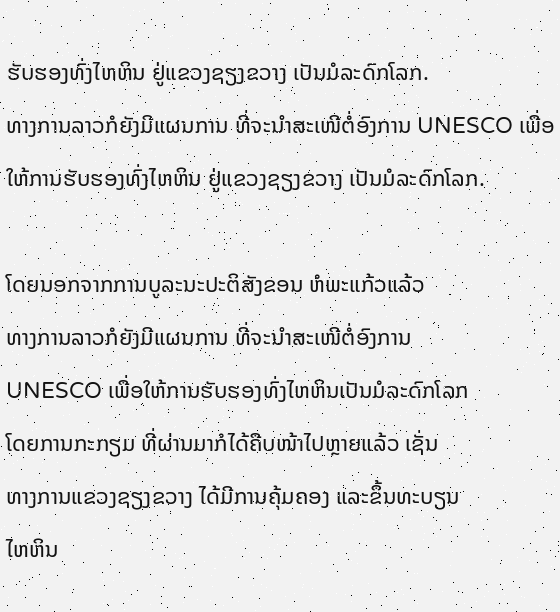ຮັບຮອງທົ່ງໄຫຫິນ ຢູ່ແຂວງຊຽງຂວາງ ເປັນມໍລະດົກໂລກ.
ທາງການລາວກໍຍັງມີແຜນການ ທີ່ຈະນຳສະເໜີຕໍ່ອົງການ UNESCO ເພື່ອໃຫ້ການຮັບຮອງທົ່ງໄຫຫິນ ຢູ່ແຂວງຊຽງຂວາງ ເປັນມໍລະດົກໂລກ.

ໂດຍນອກຈາກການບູລະນະປະຕິສັງຂອນ ຫໍພະແກ້ວແລ້ວ
ທາງການລາວກໍຍັງມີແຜນການ ທີ່ຈະນຳສະເໜີຕໍ່ອົງການ
UNESCO ເພື່ອໃຫ້ການຮັບຮອງທົ່ງໄຫຫິນເປັນມໍລະດົກໂລກ
ໂດຍການກະກຽມ ທີ່ຜ່ານມາກໍໄດ້ຄືບໜ້າໄປຫຼາຍແລ້ວ ເຊັ່ນ
ທາງການແຂວງຊຽງຂວາງ ໄດ້ມີການຄຸ້ມຄອງ ແລະຂຶ້ນທະບຽນ
ໄຫຫິນ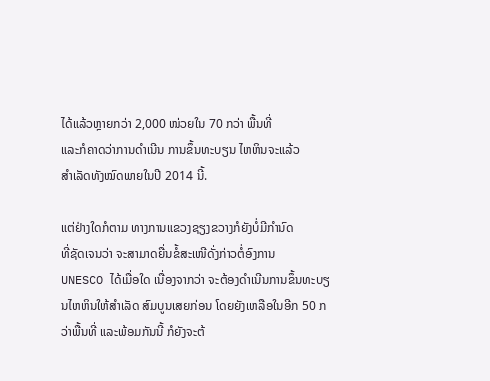ໄດ້ແລ້ວຫຼາຍກວ່າ 2,000 ໜ່ວຍໃນ 70 ກວ່າ ພື້ນທີ່
ແລະກໍຄາດວ່າການດຳເນີນ ການຂຶ້ນທະບຽນ ໄຫຫິນຈະແລ້ວ
ສຳເລັດທັງໝົດພາຍໃນປີ 2014 ນີ້.

ແຕ່ຢ່າງໃດກໍຕາມ ທາງການແຂວງຊຽງຂວາງກໍຍັງບໍ່ມີກຳນົດ
ທີ່ຊັດເຈນວ່າ ຈະສາມາດຍື່ນຂໍ້ສະເໜີດັ່ງກ່າວຕໍ່ອົງການ
UNESCO ໄດ້ເມື່ອໃດ ເນື່ອງຈາກວ່າ ຈະຕ້ອງດຳເນີນການຂຶ້ນທະບຽນໄຫຫິນໃຫ້ສຳເລັດ ສົມບູນເສຍກ່ອນ ໂດຍຍັງເຫລືອໃນອີກ 50 ກວ່າພື້ນທີ່ ແລະພ້ອມກັນນີ້ ກໍຍັງຈະຕ້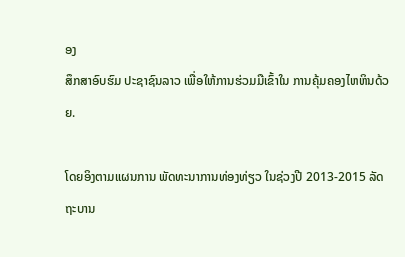ອງ
ສຶກສາອົບຮົມ ປະຊາຊົນລາວ ເພື່ອໃຫ້ການຮ່ວມມືເຂົ້າໃນ ການຄຸ້ມຄອງໄຫຫິນດ້ວຍ.

ໂດຍອິງຕາມແຜນການ ພັດທະນາການທ່ອງທ່ຽວ ໃນຊ່ວງປີ 2013-2015 ລັດຖະບານ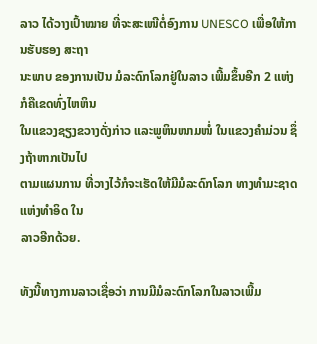ລາວ ໄດ້ວາງເປົ້າໝາຍ ທີ່ຈະສະເໜີຕໍ່ອົງການ UNESCO ເພື່ອໃຫ້ການຮັບຮອງ ສະຖາ
ນະພາບ ຂອງການເປັນ ມໍລະດົກໂລກຢູ່ໃນລາວ ເພີ້ມຂຶ້ນອີກ 2 ແຫ່ງ ກໍຄືເຂດທົ່ງໄຫຫິນ
ໃນແຂວງຊຽງຂວາງດັ່ງກ່າວ ແລະພູຫິນໜາມໜໍ່ ໃນແຂວງຄຳມ່ວນ ຊຶ່ງຖ້າຫາກເປັນໄປ
ຕາມແຜນການ ທີ່ວາງໄວ້ກໍຈະເຮັດໃຫ້ມີມໍລະດົກໂລກ ທາງທຳມະຊາດແຫ່ງທຳອິດ ໃນ
ລາວອີກດ້ວຍ.

ທັງນີ້ທາງການລາວເຊື່ອວ່າ ການມີມໍລະດົກໂລກໃນລາວເພີ້ມ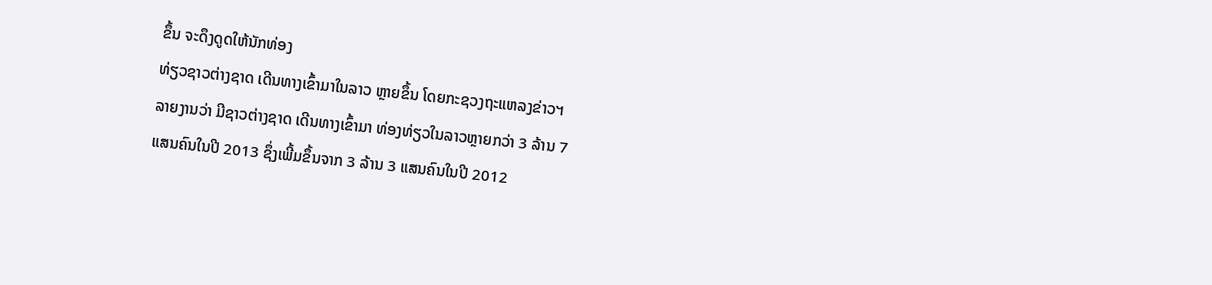ຂຶ້ນ ຈະດຶງດູດໃຫ້ນັກທ່ອງ
ທ່ຽວຊາວຕ່າງຊາດ ເດີນທາງເຂົ້າມາໃນລາວ ຫຼາຍຂຶ້ນ ໂດຍກະຊວງຖະແຫລງຂ່າວຯ
ລາຍງານວ່າ ມີຊາວຕ່າງຊາດ ເດີນທາງເຂົ້າມາ ທ່ອງທ່ຽວໃນລາວຫຼາຍກວ່າ 3 ລ້ານ 7
ແສນຄົນໃນປີ 2013 ຊຶ່ງເພີ້ມຂຶ້ນຈາກ 3 ລ້ານ 3 ແສນຄົນໃນປີ 2012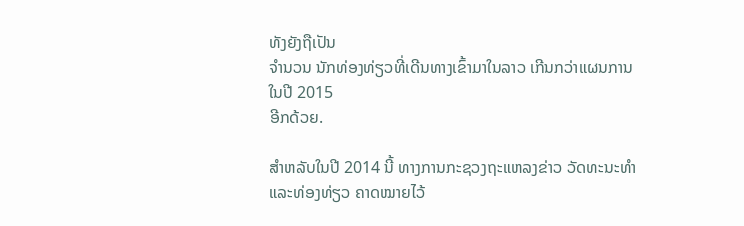ທັງຍັງຖືເປັນ
ຈຳນວນ ນັກທ່ອງທ່ຽວທີ່ເດີນທາງເຂົ້າມາໃນລາວ ເກີນກວ່າແຜນການ ໃນປີ 2015
ອີກດ້ວຍ.

ສຳຫລັບໃນປີ 2014 ນີ້ ທາງການກະຊວງຖະແຫລງຂ່າວ ວັດທະນະທຳ ແລະທ່ອງທ່ຽວ ຄາດໝາຍໄວ້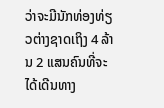ວ່າຈະມີນັກທ່ອງທ່ຽວຕ່າງຊາດເຖິງ 4 ລ້ານ 2 ແສນຄົນທີ່ຈະໄດ້ເດີນທາງ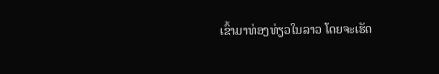ເຂົ້າມາທ່ອງທ່ຽວໃນລາວ ໂດຍຈະເຮັດ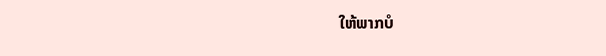ໃຫ້ພາກບໍ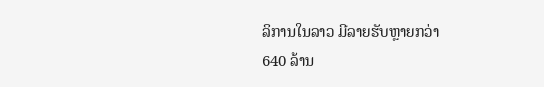ລິການໃນລາວ ມີລາຍຮັບຫຼາຍກວ່າ
640 ລ້ານ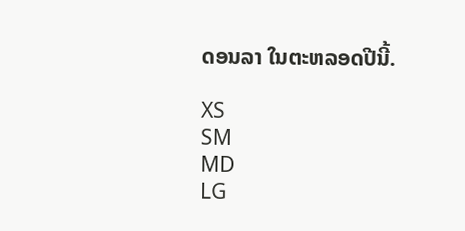ດອນລາ ໃນຕະຫລອດປີນີ້.

XS
SM
MD
LG